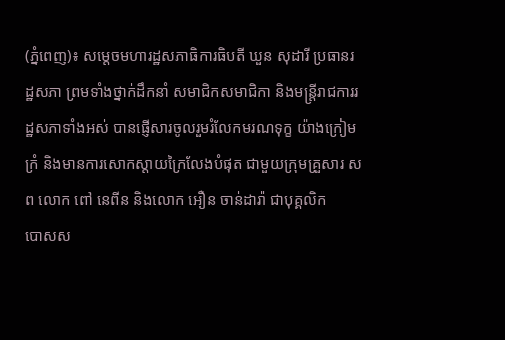(ភ្នំពេញ)៖ សម្តេចមហារដ្ឋសភាធិការធិបតី ឃួន សុដារី ប្រធានរដ្ឋសភា ព្រមទាំងថ្នាក់ដឹកនាំ សមាជិកសមាជិកា និងមន្រ្តីរាជការរដ្ឋសភាទាំងអស់ បានផ្ញើសារចូលរួមរំលែកមរណទុក្ខ យ៉ាងក្រៀមក្រំ និងមានការសោកស្តាយក្រៃលែងបំផុត ជាមួយក្រុមគ្រួសារ សព លោក ពៅ នេពីន និងលោក អឿន ចាន់ដារ៉ា ជាបុគ្គលិក
បោសស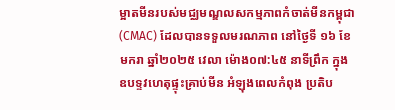ម្អាតមីនរបស់មជ្ឈមណ្ឌលសកម្មភាពកំចាត់មីនកម្ពុជា (CMAC) ដែលបានទទួលមរណភាព នៅថ្ងៃទី ១៦ ខែមករា ឆ្នាំ២០២៥ វេលា ម៉ោង០៧:៤៥ នាទីព្រឹក ក្នុងឧបទ្ទវហេតុផ្ទុះគ្រាប់មីន អំឡុងពេលកំពុង ប្រតិប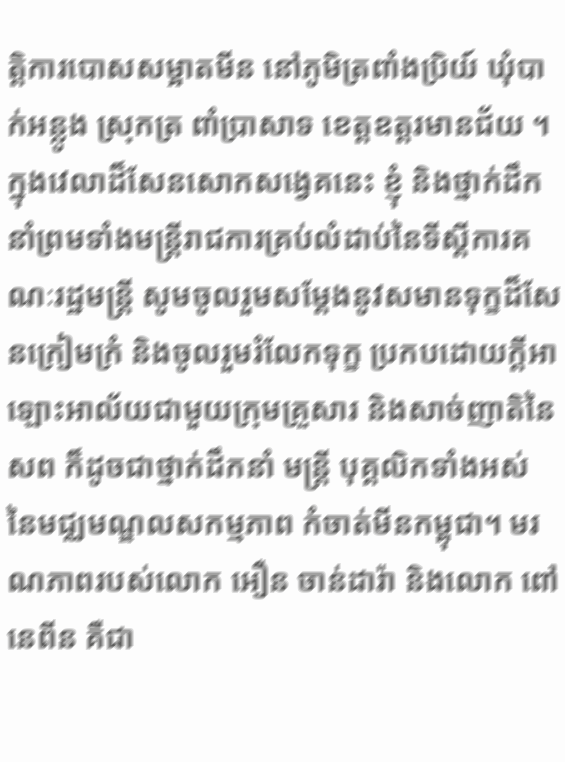ត្តិការបោសសម្អាតមីន នៅភូមិត្រពាំងប្រិយ៍ ឃុំបាក់អន្លូង ស្រុកត្រ ពាំប្រាសាទ ខេត្តឧត្តរមានជ័យ ។
ក្នុងវេលាដ៏សែនសោកសង្វេគនេះ ខ្ញុំ និងថ្នាក់ដឹកនាំព្រមទាំងមន្ត្រីរាជការគ្រប់លំដាប់នៃទីស្តីការគណៈរដ្ឋមន្ត្រី សូមចូលរួមសម្តែងនូវសមានទុក្ខដ៏សែនក្រៀមក្រំ និងចូលរួមរំលែកទុក្ខ ប្រកបដោយក្តីអាឡោះអាល័យជាមួយក្រុមគ្រួសារ និងសាច់ញាតិនៃសព ក៏ដូចជាថ្នាក់ដឹកនាំ មន្ត្រី បុគ្គលិកទាំងអស់ នៃមជ្ឈមណ្ឌលសកម្មភាព កំចាត់មីនកម្ពុជា។ មរណភាពរបស់លោក អឿន ចាន់ដារ៉ា និងលោក ពៅ នេពីន គឺជា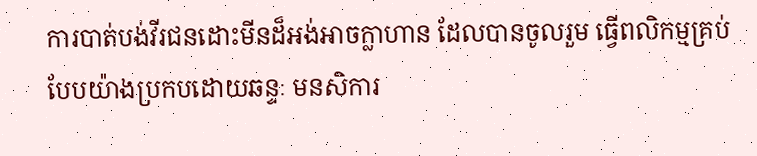ការបាត់បង់វីរជនដោះមីនដ៏អង់អាចក្លាហាន ដែលបានចូលរួម ធ្វើពលិកម្មគ្រប់បែបយ៉ាងប្រកបដោយឆន្ទៈ មនសិការ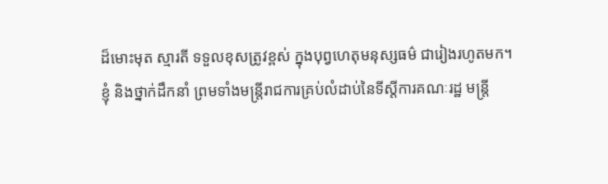ដ៏មោះមុត ស្មារតី ទទួលខុសត្រូវខ្ពស់ ក្នុងបុព្វហេតុមនុស្សធម៌ ជារៀងរហូតមក។
ខ្ញុំ និងថ្នាក់ដឹកនាំ ព្រមទាំងមន្ត្រីរាជការគ្រប់លំដាប់នៃទីស្តីការគណៈរដ្ឋ មន្ត្រី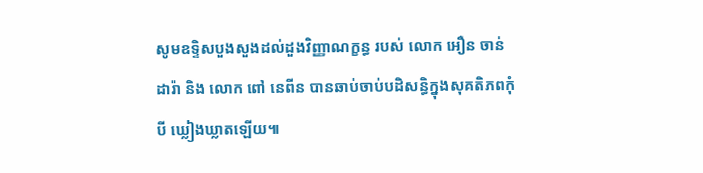សូមឧទ្ទិសបួងសួងដល់ដួងវិញ្ញាណក្ខន្ធ របស់ លោក អឿន ចាន់ ដារ៉ា និង លោក ពៅ នេពីន បានឆាប់ចាប់បដិសន្ធិក្នុងសុគតិភពកុំបី ឃ្លៀងឃ្លាតឡើយ៕